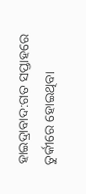ହାଇଦ୍ରାବାଦ:ଗତ ସପ୍ତାହରେ ତୁର୍କୀରେ ହୋଇଥିବା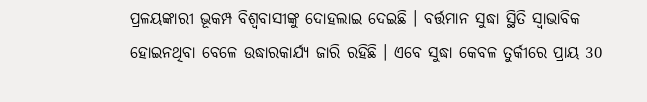ପ୍ରଳୟଙ୍କାରୀ ଭୂକମ୍ପ ବିଶ୍ବବାସୀଙ୍କୁ ଦୋହଲାଇ ଦେଇଛି । ବର୍ତ୍ତମାନ ସୁଦ୍ଧା ସ୍ଥିତି ସ୍ବାଭାବିକ ହୋଇନଥିବା ବେଳେ ଉଦ୍ଧାରକାର୍ଯ୍ୟ ଜାରି ରହିଛି । ଏବେ ସୁଦ୍ଧା କେବଳ ତୁର୍କୀରେ ପ୍ରାୟ 30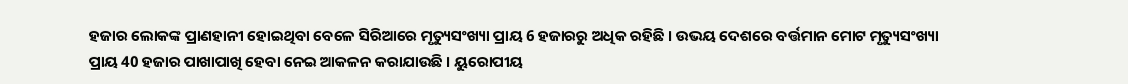ହଜାର ଲୋକଙ୍କ ପ୍ରାଣହାନୀ ହୋଇଥିବା ବେଳେ ସିରିଆରେ ମୃତ୍ୟୁସଂଖ୍ୟା ପ୍ରାୟ 6 ହଜାରରୁ ଅଧିକ ରହିଛି । ଉଭୟ ଦେଶରେ ବର୍ତ୍ତମାନ ମୋଟ ମୃତ୍ୟୁସଂଖ୍ୟା ପ୍ରାୟ 40 ହଜାର ପାଖାପାଖି ହେବା ନେଇ ଆକଳନ କରାଯାଉଛି । ୟୁରୋପୀୟ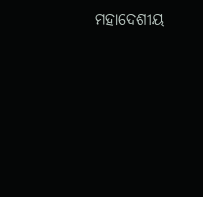ମହାଦେଶୀୟ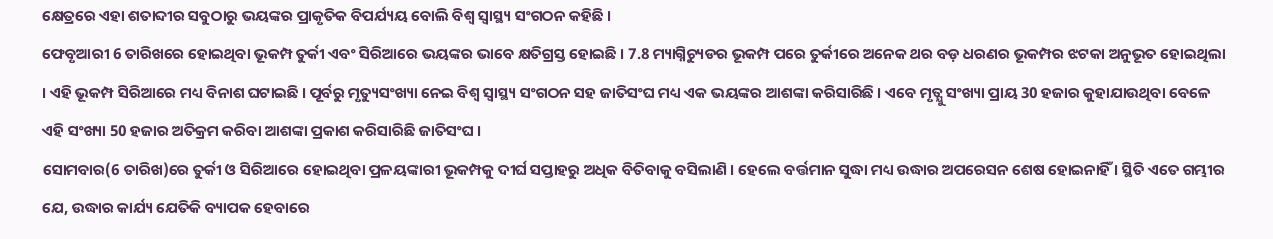କ୍ଷେତ୍ରରେ ଏହା ଶତାବ୍ଦୀର ସବୁଠାରୁ ଭୟଙ୍କର ପ୍ରାକୃତିକ ବିପର୍ଯ୍ୟୟ ବୋଲି ବିଶ୍ୱ ସ୍ୱାସ୍ଥ୍ୟ ସଂଗଠନ କହିଛି ।
ଫେବୃଆରୀ 6 ତାରିଖରେ ହୋଇଥିବା ଭୂକମ୍ପ ତୁର୍କୀ ଏବଂ ସିରିଆରେ ଭୟଙ୍କର ଭାବେ କ୍ଷତିଗ୍ରସ୍ତ ହୋଇଛି । 7.8 ମ୍ୟାଗ୍ନିଚ୍ୟୁଡର ଭୂକମ୍ପ ପରେ ତୁର୍କୀରେ ଅନେକ ଥର ବଡ଼ ଧରଣର ଭୂକମ୍ପର ଝଟକା ଅନୁଭୂତ ହୋଇଥିଲା । ଏହି ଭୂକମ୍ପ ସିରିଆରେ ମଧ୍ୟ ବିନାଶ ଘଟାଇଛି । ପୂର୍ବରୁ ମୃତ୍ୟୁସଂଖ୍ୟା ନେଇ ବିଶ୍ବ ସ୍ବାସ୍ଥ୍ୟ ସଂଗଠନ ସହ ଜାତିସଂଘ ମଧ୍ୟ ଏକ ଭୟଙ୍କର ଆଶଙ୍କା କରିସାରିଛି । ଏବେ ମୃତ୍ଯୁ ସଂଖ୍ୟା ପ୍ରାୟ 30 ହଜାର କୁହାଯାଉଥିବା ବେଳେ ଏହି ସଂଖ୍ୟା 50 ହଜାର ଅତିକ୍ରମ କରିବା ଆଶଙ୍କା ପ୍ରକାଶ କରିସାରିଛି ଜାତିସଂଘ ।
ସୋମବାର(6 ତାରିଖ)ରେ ତୁର୍କୀ ଓ ସିରିଆରେ ହୋଇଥିବା ପ୍ରଳୟଙ୍କାରୀ ଭୂକମ୍ପକୁ ଦୀର୍ଘ ସପ୍ତାହରୁ ଅଧିକ ବିତିବାକୁ ବସିଲାଣି । ହେଲେ ବର୍ତ୍ତମାନ ସୁଦ୍ଧା ମଧ୍ୟ ଉଦ୍ଧାର ଅପରେସନ ଶେଷ ହୋଇନାହିଁ । ସ୍ଥିତି ଏତେ ଗମ୍ଭୀର ଯେ, ଉଦ୍ଧାର କାର୍ଯ୍ୟ ଯେତିକି ବ୍ୟାପକ ହେବାରେ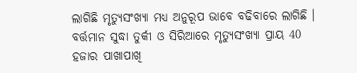ଲାଗିଛି ମୃତ୍ୟୁସଂଖ୍ୟା ମଧ୍ୟ ଅନୁରୂପ ଭାବେ ବଢିବାରେ ଲାଗିଛି । ବର୍ତ୍ତମାନ ସୁଦ୍ଧା ତୁର୍କୀ ଓ ସିରିଆରେ ମୃତ୍ୟୁସଂଖ୍ୟା ପ୍ରାୟ 40 ହଜାର ପାଖାପାଖି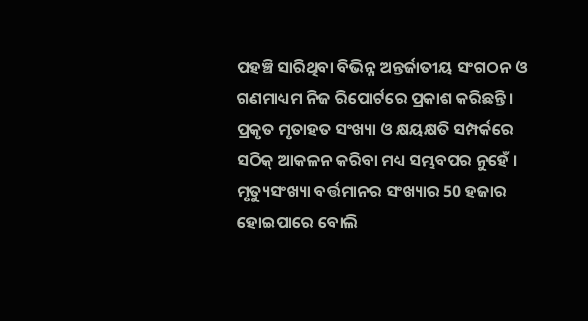ପହଞ୍ଚି ସାରିଥିବା ବିଭିନ୍ନ ଅନ୍ତର୍ଜାତୀୟ ସଂଗଠନ ଓ ଗଣମାଧ୍ୟମ ନିଜ ରିପୋର୍ଟରେ ପ୍ରକାଶ କରିଛନ୍ତି । ପ୍ରକୃତ ମୃତାହତ ସଂଖ୍ୟା ଓ କ୍ଷୟକ୍ଷତି ସମ୍ପର୍କରେ ସଠିକ୍ ଆକଳନ କରିବା ମଧ୍ୟ ସମ୍ଭବପର ନୁହେଁ । ମୃତ୍ୟୁସଂଖ୍ୟା ବର୍ତ୍ତମାନର ସଂଖ୍ୟାର 50 ହଜାର ହୋଇପାରେ ବୋଲି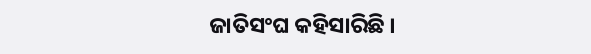ଜାତିସଂଘ କହିସାରିଛି ।